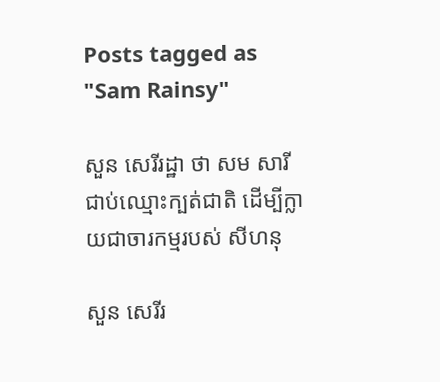Posts tagged as "Sam Rainsy"

សួន សេរីរដ្ឋា ថា សម សារី ជាប់ឈ្មោះក្បត់ជាតិ ដើម្បីក្លាយជាចារកម្មរបស់ សីហនុ

សួន សេរីរ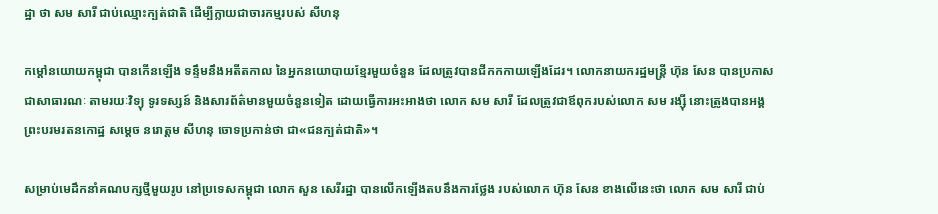ដ្ឋា ថា សម សារី ជាប់ឈ្មោះក្បត់ជាតិ ដើម្បីក្លាយជាចារកម្មរបស់ សីហនុ

កម្តៅនយោយកម្ពុជា បានកើនឡើង ទន្ទឹមនឹងអតីតកាល នៃអ្នកនយោបាយខ្មែរមួយចំនួន ដែលត្រូវបានជីកកកាយឡើងដែរ។ លោកនាយករដ្ឋមន្រ្តី ហ៊ុន សែន បានប្រកាសជាសាធារណៈ តាមរយៈវិទ្យុ ទូរទស្សន៍ និងសារព័ត៌មានមួយចំនួនទៀត ដោយធ្វើការអះអាងថា លោក សម សារី ដែលត្រូវជាឪពុករបស់លោក សម រង្ស៊ី នោះត្រូងបានអង្គព្រះបរមរតនកោដ្ឋ សម្ដេច នរោត្ដម សីហនុ ចោទប្រកាន់ថា ជា«ជនក្បត់ជាតិ»។

សម្រាប់មេដឹកនាំគណបក្សថ្មីមួយរូប នៅប្រទេសកម្ពុជា លោក សួន សេរីរដ្ឋា បានលើកឡើងតបនឹងការថ្លែង របស់លោក ហ៊ុន សែន ខាងលើនេះថា លោក សម សារី ជាប់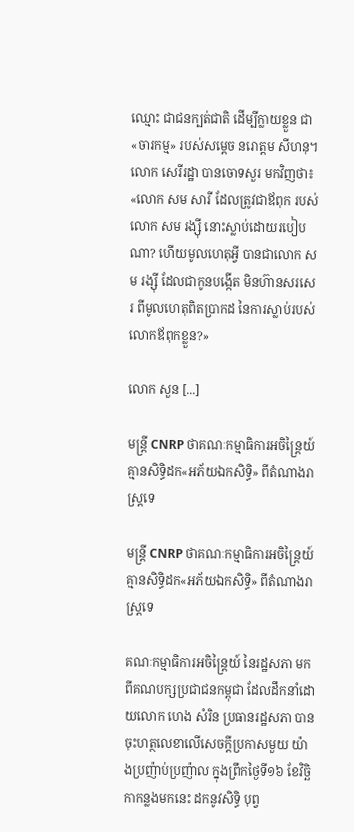ឈ្មោះ ជាជនក្បត់ជាតិ ដើម្បីក្លាយខ្លួន ជា«ចារកម្ម» របស់សម្ដេច នរោត្ដម សីហនុ។ លោក សេរីរដ្ឋា បានចោទសួរ មកវិញថា៖ «លោក សម សារី ដែលត្រូវជាឪពុក របស់លោក សម រង្ស៊ី នោះស្លាប់ដោយរបៀបណា? ហើយមូលហេតុអ្វី បានជាលោក សម រង្ស៊ី ដែលជាកូនបង្កើត មិនហ៊ានសរសេរ ពីមូលហេតុពិតប្រាកដ នៃការស្លាប់របស់លោកឪពុកខ្លួន?»

លោក សួន [...]

មន្រ្តី CNRP ថាគណៈកម្មាធិការអចិន្រ្តៃយ៍គ្មានសិទ្ធិដក«អភ័យឯកសិទ្ធិ» ពីតំណាងរាស្ត្រទេ

មន្រ្តី CNRP ថាគណៈកម្មាធិការអចិន្រ្តៃយ៍គ្មានសិទ្ធិដក«អភ័យឯកសិទ្ធិ» ពីតំណាងរាស្ត្រទេ

គណៈកម្មាធិការអចិន្ត្រៃយ៍ នៃរដ្ឋសភា មកពីគណបក្សប្រជាជនកម្ពុជា ដែលដឹកនាំដោយលោក ហេង សំរិន ប្រធានរដ្ឋសភា បានចុះហត្ថលេខាលើសេចក្ដីប្រកាសមួយ យ៉ាងប្រញ៉ាប់ប្រញ៉ាល ក្នុងព្រឹកថ្ងៃទី១៦ ខែវិច្ឆិកាកន្លងមកនេះ ដកនូវសិទ្ធិ បុព្វ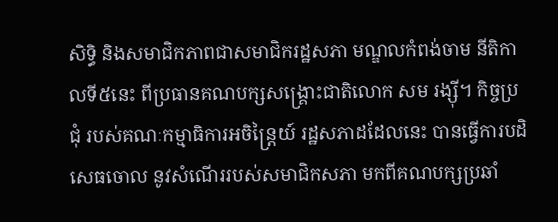សិទ្ធិ និងសមាជិកភាពជាសមាជិករដ្ឋសភា មណ្ឌលកំពង់ចាម នីតិកាលទី៥នេះ ពីប្រធានគណបក្សសង្គ្រោះជាតិលោក សម រង្ស៊ី។ កិច្ចប្រជុំ របស់គណៈកម្មាធិការអចិន្ត្រៃយ៍ រដ្ឋសភាដដែលនេះ បានធ្វើការបដិសេធចោល នូវសំណើររបស់សមាជិកសភា មកពីគណបក្សប្រឆាំ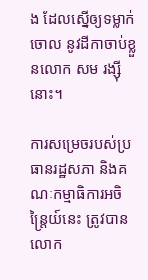ង ដែលស្នើឲ្យទម្លាក់ចោល នូវដីកាចាប់ខ្លួនលោក សម រង្ស៊ី នោះ។

ការសម្រេចរបស់ប្រធានរដ្ឋសភា និងគណៈកម្មាធិការអចិន្ត្រៃយ៍នេះ ត្រូវបាន លោក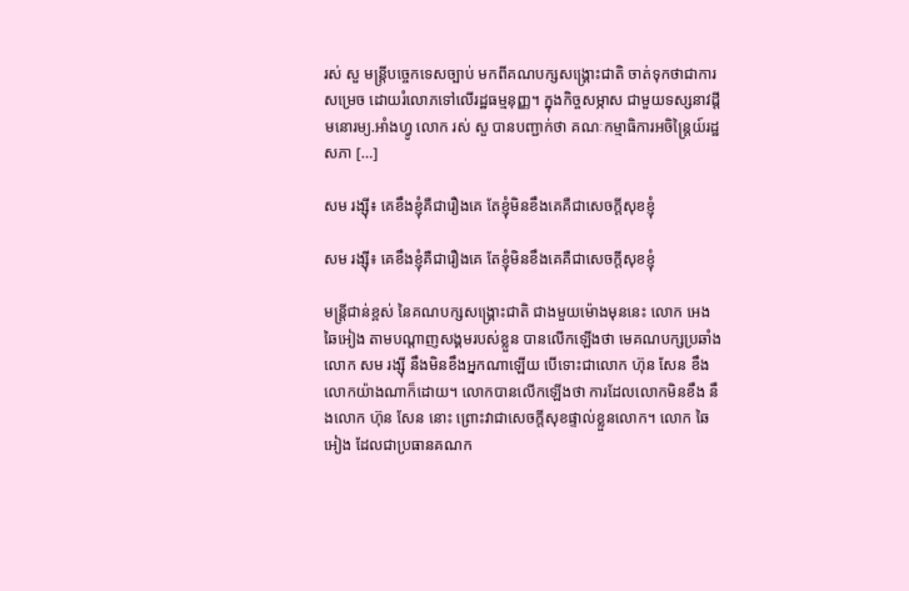រស់ សួ មន្រ្តីបច្ចេកទេសច្បាប់ មកពីគណបក្សសង្គ្រោះជាតិ ចាត់ទុកថាជាការសម្រេច ដោយរំលោភទៅលើរដ្ឋធម្មនុញ្ញ។ ក្នុងកិច្ចសម្ភាស ជាមួយទស្សនាវដ្តីមនោរម្យ.អាំងហ្វូ លោក រស់ សួ បានបញ្ជាក់ថា គណៈកម្មាធិការអចិន្រ្តៃយ៍រដ្ឋសភា [...]

សម រង្ស៊ី៖ គេខឹងខ្ញុំគឺជារឿងគេ តែខ្ញុំមិនខឹងគេគឺជាសេចក្តីសុខខ្ញុំ

សម រង្ស៊ី៖ គេខឹងខ្ញុំគឺជារឿងគេ តែខ្ញុំមិនខឹងគេគឺជាសេចក្តីសុខខ្ញុំ

មន្រ្តីជាន់ខ្ពស់ នៃគណបក្សសង្គ្រោះជាតិ ជាងមួយម៉ោងមុននេះ លោក អេង ឆៃអៀង តាមបណ្តាញសង្គមរបស់ខ្លួន បានលើកឡើងថា មេគណបក្សប្រឆាំង លោក សម រង្ស៊ី នឹងមិនខឹងអ្នកណាឡើយ បើទោះជាលោក ហ៊ុន សែន ខឹងលោកយ៉ាងណាក៏ដោយ។ លោកបានលើកឡើងថា ការដែលលោកមិនខឹង នឹងលោក ហ៊ុន សែន នោះ ព្រោះវាជាសេចក្តីសុខផ្ទាល់ខ្លួនលោក។ លោក ឆៃអៀង ដែលជាប្រធានគណក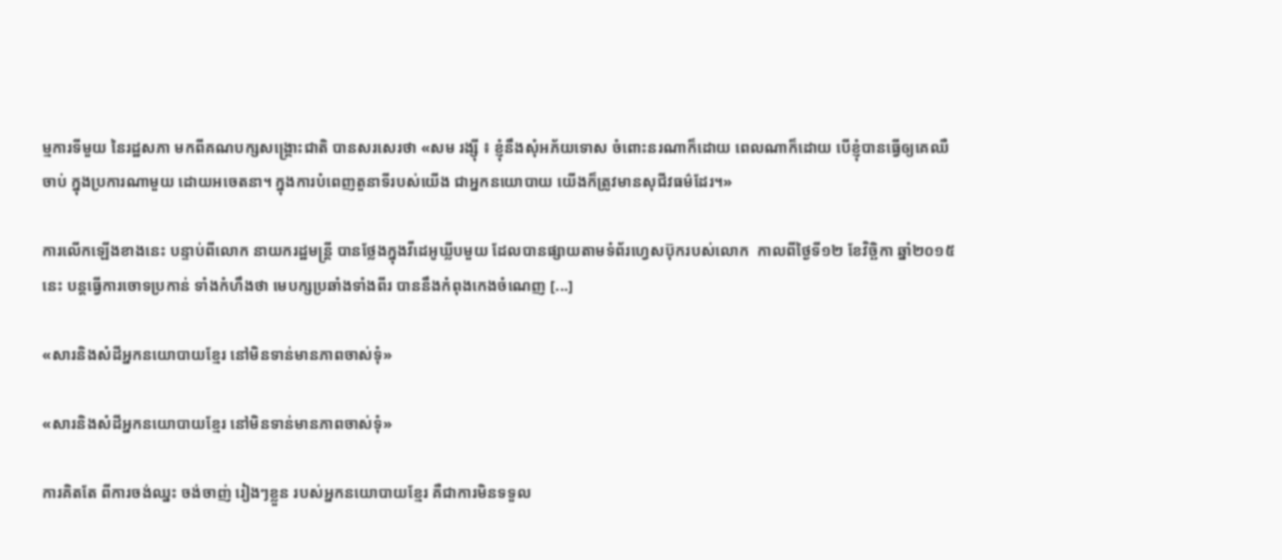ម្មការទីមួយ នៃរដ្ឋសភា មកពីគណបក្សសង្គ្រោះជាតិ បានសរសេរថា «សម រង្ស៊ី ៖ ខ្ញុំនឹងសុំអភ័យទោស ចំពោះនរណាក៏ដោយ ពេលណាក៏ដោយ បើខ្ញុំបានធ្វើឲ្យគេឈឺចាប់ ក្នុងប្រការណាមួយ ដោយអចេតនា។ ក្នុងការបំពេញតួនាទីរបស់យើង ជាអ្នកនយោបាយ យើងក៏ត្រូវមានសុជីវធម៌ដែរ។»

ការលើកឡើងខាងនេះ បន្ទាប់ពីលោក នាយករដ្ឋមន្រ្តី បានថ្លែងក្នុងវីដេអូឃ្លីបមួយ ដែលបានផ្សាយតាមទំព័រហ្វេសប៊ុករបស់លោក  កាលពីថ្ងៃទី១២ ខែវិច្ឆិកា ឆ្នាំ២០១៥នេះ បន្តធ្វើការចោទប្រកាន់ ទាំងកំហឹងថា មេបក្សប្រឆាំងទាំងពីរ បាននឹងកំពុងកេងចំណេញ [...]

«សារនិងសំដីអ្នកនយោបាយខ្មែរ នៅមិនទាន់មានភាពចាស់ទុំ»

«សារនិងសំដីអ្នកនយោបាយខ្មែរ នៅមិនទាន់មានភាពចាស់ទុំ»

ការគិតតែ ពីការចង់ឈ្នះ ចង់ចាញ់ រៀងៗខ្លួន របស់អ្នកនយោបាយខ្មែរ គឺជាការមិនទទួល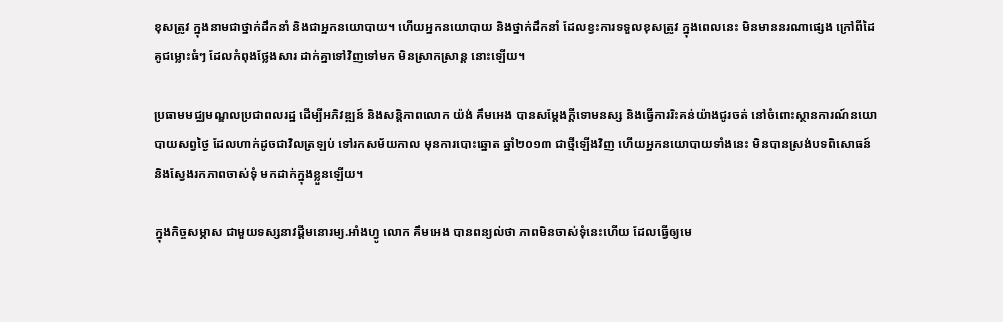ខុសត្រូវ ក្នុងនាមជាថ្នាក់ដឹកនាំ និងជាអ្នកនយោបាយ។ ហើយអ្នកនយោបាយ និងថ្នាក់ដឹកនាំ ដែលខ្វះការទទួលខុសត្រូវ ក្នុងពេលនេះ មិនមាននរណាផ្សេង ក្រៅពីដៃគូជម្លោះធំៗ ដែលកំពុងថ្លែងសារ ដាក់គ្នាទៅវិញទៅមក មិនស្រាកស្រាន្ដ នោះឡើយ។

ប្រធាមមជ្ឈមណ្ឌលប្រជាពលរដ្ឋ ដើម្បីអភិវឌ្ឍន៍ និងសន្ដិភាពលោក យ៉ង់ គឹមអេង បានសម្ដែងក្ដីទោមនស្ស និងធ្វើការរិះគន់យ៉ាងជូរចត់ នៅចំពោះស្ថានការណ៍នយោបាយសព្វថ្ងៃ ដែលហាក់ដូចជាវិលត្រឡប់ ទៅរកសម័យកាល មុនការបោះឆ្នោត ឆ្នាំ២០១៣ ជាថ្មីឡើងវិញ ហើយអ្នកនយោបាយទាំងនេះ មិនបានស្រង់បទពិសោធន៍ និងស្វែងរកភាពចាស់ទុំ មកដាក់ក្នុងខ្លួនឡើយ។

ក្នុងកិច្ចសម្ភាស ជាមួយទស្សនាវដ្តីមនោរម្យ.អាំងហ្វូ លោក គឹមអេង បានពន្យល់ថា ភាពមិនចាស់ទុំនេះហើយ ដែលធ្វើឲ្យមេ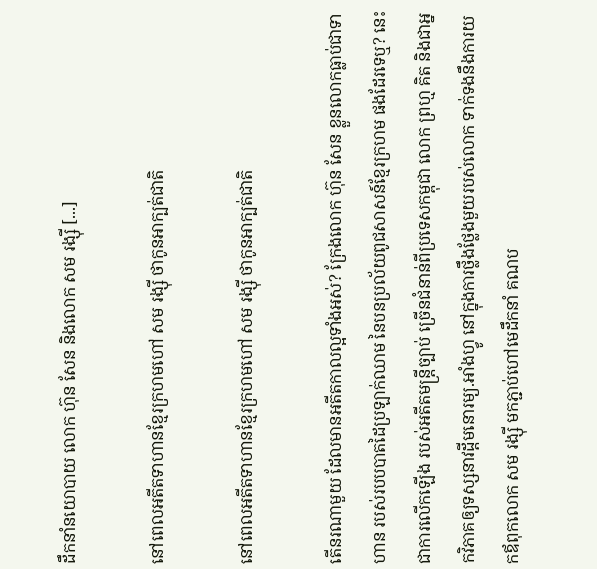ដឹកនាំនយោបាយ លោក ហ៊ុន សែន និងលោក សម រង្ស៊ី [...]

នៅពេលអតីតទាហានខ្មែរក្រហមហៅ សម រង្ស៊ី ថាកូនអាក្បត់ជាតិ

នៅពេលអតីតទាហានខ្មែរក្រហមហៅ សម រង្ស៊ី ថាកូនអាក្បត់ជាតិ

តើនរណាមួយ ដែលមានអតីតកាលល្អទាំងអស់? ក្រែងលោក ហ៊ុន សែន ខ្លួនលោកធ្លាប់ជាទាហាន របស់របបបាតដៃប្រឡាក់ឈាម នៃបនប្រល័យពូជសាសន៍ខ្មែរក្រហម ផងដែរទេឬ? នេះជាការលើកឡើង របស់អតីតមន្ត្រីច្បាប់ ច្រើនជំនាន់ពីប្រទេសកម្ពុជា លោក ព្រហ្ម គិត និងជាអ្នកវិភាគឲ្យទស្សនាវដ្ដីមនោរម្យ.អាំងហ្វូ នៅក្នុងការថ្លឹងថ្លែងមួយរបស់លោក ទាក់ទងនឹងការយកឪពុកលោក សម រង្ស៊ី មកភ្ជាប់ហៅមេដឹកនាំ គណប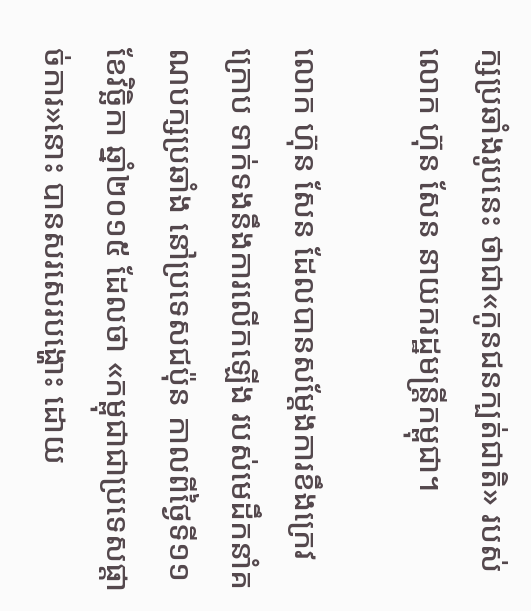ក្សប្រឆាំងរូបនេះ ថាជា«កូនជនក្បត់ជាតិ» របស់លោក ហ៊ុន សែន នាយករដ្ឋមន្ត្រីកម្ពុជា។

លោក ហ៊ុន សែន ដែលបានសម្ដែងការខឹងក្រេវក្រោប ទាក់ទងនឹងការលើកឡើង របស់មេដឹកនាំគណបក្សប្រឆាំង នៅប្រទេសជប៉ុន កាលពីថ្ងៃទី១១ ខែវិច្ឆិកា ឆ្នាំ២០១៥ ដែលថា «កម្ពុជាជាប្រទេសផ្តាច់ការ»នោះ បានសរសេរបង្ហោះ ដោយ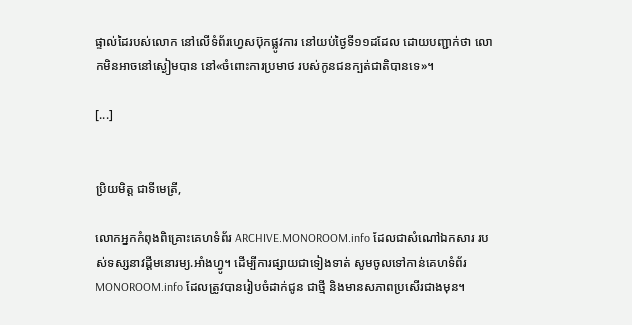ផ្ទាល់ដៃរបស់លោក នៅលើទំព័រហ្វេសប៊ុកផ្លូវការ នៅយប់ថ្ងៃទី១១ដដែល ដោយបញ្ជាក់ថា លោកមិនអាចនៅស្ងៀមបាន នៅ«ចំពោះការប្រមាថ របស់កូនជនក្បត់ជាតិបានទេ»។

[...]


ប្រិយមិត្ត ជាទីមេត្រី,

លោកអ្នកកំពុងពិគ្រោះគេហទំព័រ ARCHIVE.MONOROOM.info ដែលជាសំណៅឯកសារ របស់ទស្សនាវដ្ដីមនោរម្យ.អាំងហ្វូ។ ដើម្បីការផ្សាយជាទៀងទាត់ សូមចូលទៅកាន់គេហទំព័រ MONOROOM.info ដែលត្រូវបានរៀបចំដាក់ជូន ជាថ្មី និងមានសភាពប្រសើរជាងមុន។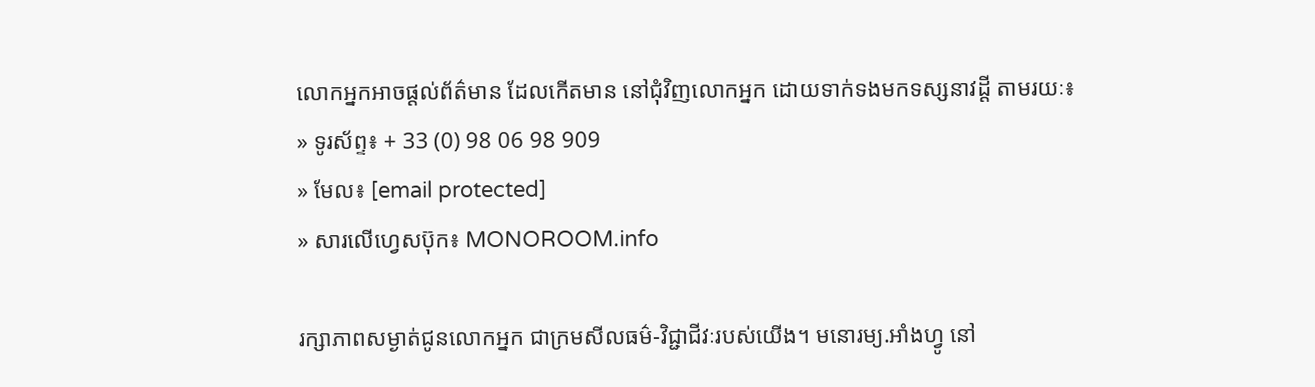លោកអ្នកអាចផ្ដល់ព័ត៌មាន ដែលកើតមាន នៅជុំវិញលោកអ្នក ដោយទាក់ទងមកទស្សនាវដ្ដី តាមរយៈ៖
» ទូរស័ព្ទ៖ + 33 (0) 98 06 98 909
» មែល៖ [email protected]
» សារលើហ្វេសប៊ុក៖ MONOROOM.info

រក្សាភាពសម្ងាត់ជូនលោកអ្នក ជាក្រមសីលធម៌-វិជ្ជាជីវៈរបស់យើង។ មនោរម្យ.អាំងហ្វូ នៅ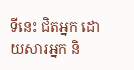ទីនេះ ជិតអ្នក ដោយសារអ្នក និ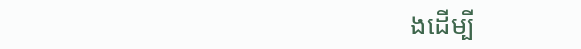ងដើម្បី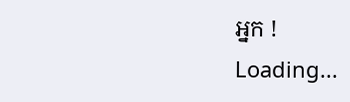អ្នក !
Loading...